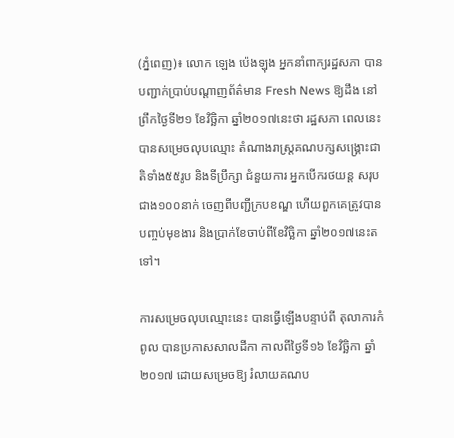(ភ្នំពេញ)៖ លោក ឡេង ប៉េងឡុង អ្នកនាំពាក្យរដ្ឋសភា បានបញ្ជាក់ប្រាប់បណ្តាញព័ត៌មាន Fresh News ឱ្យដឹង នៅព្រឹកថ្ងៃទី២១ ខែវិច្ឆិកា ឆ្នាំ២០១៧នេះថា រដ្ឋសភា ពេលនេះ បានសម្រេចលុបឈ្មោះ តំណាងរាស្រ្តគណបក្សសង្គ្រោះជាតិទាំង៥៥រូប និងទីប្រឹក្សា ជំនួយការ អ្នកបើករថយន្ត សរុបជាង១០០នាក់ ចេញពីបញ្ជីក្របខណ្ឌ ហើយពួកគេត្រូវបានបញ្ចប់មុខងារ និងប្រាក់ខែចាប់ពីខែវិច្ឆិកា ឆ្នាំ២០១៧នេះតទៅ។

ការសម្រេចលុបឈ្មោះនេះ បានធ្វើឡើងបន្ទាប់ពី តុលាការកំពូល បានប្រកាសសាលដីកា កាលពីថ្ងៃទី១៦ ខែវិច្ឆិកា ឆ្នាំ២០១៧ ដោយសម្រេចឱ្យ រំលាយគណប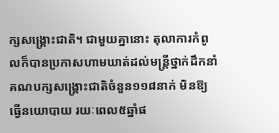ក្សសង្រ្គោះជាតិ។ ជាមួយគ្នានោះ តុលាការកំពូលក៏បានប្រកាសហាមឃាត់ដល់មន្រ្តីថ្នាក់ដឹកនាំគណបក្សសង្រ្គោះជាតិចំនួន១១៨នាក់ មិនឱ្យធ្វើនយោបាយ រយៈពេល៥ឆ្នាំផ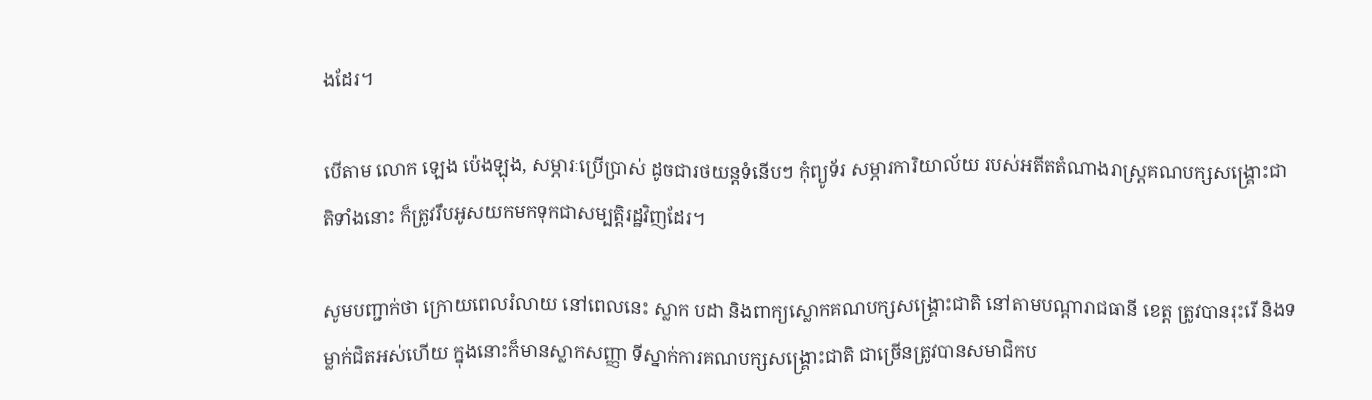ងដែរ។

បើតាម លោក ឡេង ប៉េងឡុង, សម្ភារៈប្រើប្រាស់ ដូចជារថយន្តទំនើបៗ កុំព្យូទ័រ សម្ភារការិយាល័យ របស់អតីតតំណាងរាស្ត្រគណបក្សសង្គ្រោះជាតិទាំងនោះ ក៏ត្រូវរឹបអូសយកមកទុកជាសម្បត្តិរដ្ឋវិញដែរ។

សូមបញ្ជាក់ថា ក្រោយពេលរំលាយ នៅពេលនេះ ស្លាក បដា និងពាក្យស្លោកគណបក្សសង្រ្គោះជាតិ នៅតាមបណ្តារាជធានី ខេត្ត ត្រូវបានរុះរើ និងទម្លាក់ជិតអស់ហើយ ក្នុងនោះក៏មានស្លាកសញ្ញា ទីស្នាក់ការគណបក្សសង្រ្គោះជាតិ ជាច្រើនត្រូវបានសមាជិកប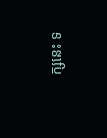ក្សនេះ ទ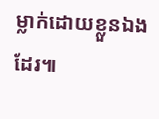ម្លាក់ដោយខ្លួនឯងដែរ៕